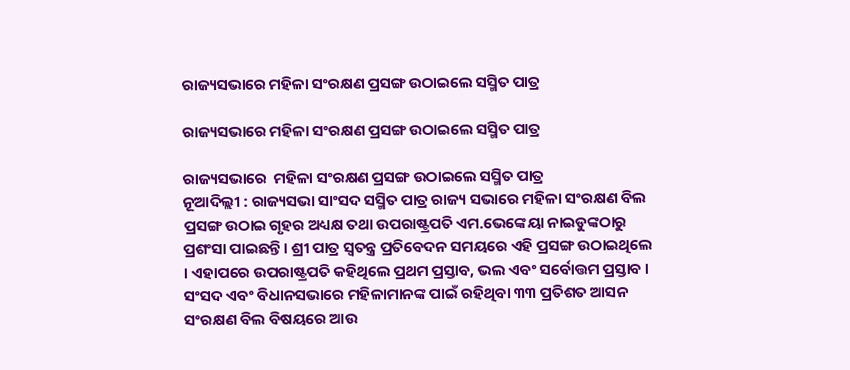ରାଜ୍ୟସଭାରେ ମହିଳା ସଂରକ୍ଷଣ ପ୍ରସଙ୍ଗ ଉଠାଇଲେ ସସ୍ମିତ ପାତ୍ର

ରାଜ୍ୟସଭାରେ ମହିଳା ସଂରକ୍ଷଣ ପ୍ରସଙ୍ଗ ଉଠାଇଲେ ସସ୍ମିତ ପାତ୍ର

ରାଜ୍ୟସଭାରେ  ମହିଳା ସଂରକ୍ଷଣ ପ୍ରସଙ୍ଗ ଉଠାଇଲେ ସସ୍ମିତ ପାତ୍ର
ନୂଆଦିଲ୍ଲୀ : ରାଜ୍ୟସଭା ସାଂସଦ ସସ୍ମିତ ପାତ୍ର ରାଜ୍ୟ ସଭାରେ ମହିଳା ସଂରକ୍ଷଣ ବିଲ ପ୍ରସଙ୍ଗ ଉଠାଇ ଗୃହର ଅଧ୍ୟକ୍ଷ ତଥା ଉପରାଷ୍ଟ୍ରପତି ଏମ.ଭେଙ୍କେୟା ନାଇଡୁଙ୍କଠାରୁ ପ୍ରଶଂସା ପାଇଛନ୍ତି । ଶ୍ରୀ ପାତ୍ର ସ୍ୱତନ୍ତ୍ର ପ୍ରତିବେଦନ ସମୟରେ ଏହି ପ୍ରସଙ୍ଗ ଉଠାଇଥିଲେ । ଏହାପରେ ଉପରାଷ୍ଟ୍ରପତି କହିଥିଲେ ପ୍ରଥମ ପ୍ରସ୍ତାବ, ଭଲ ଏବଂ ସର୍ବୋତ୍ତମ ପ୍ରସ୍ତାବ । ସଂସଦ ଏବଂ ବିଧାନସଭାରେ ମହିଳାମାନଙ୍କ ପାଇଁ ରହିଥିବା ୩୩ ପ୍ରତିଶତ ଆସନ ସଂରକ୍ଷଣ ବିଲ ବିଷୟରେ ଆଉ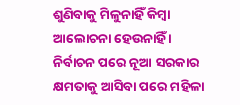ଶୁଣିବାକୁ ମିଳୁନାହିଁ କିମ୍ବା ଆଲୋଚନା ହେଉନାହିଁ । ନିର୍ବାଚନ ପରେ ନୂଆ ସରକାର କ୍ଷମତାକୁ ଆସିବା ପରେ ମହିଳା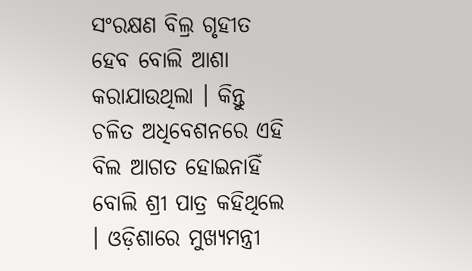ସଂରକ୍ଷଣ ବିଲ୍ର ଗୃହୀତ ହେବ ବୋଲି ଆଶା କରାଯାଉଥିଲା । କିନ୍ତୁ ଚଳିତ ଅଧିବେଶନରେ ଏହି ବିଲ ଆଗତ ହୋଇନାହିଁ ବୋଲି ଶ୍ରୀ ପାତ୍ର କହିଥିଲେ । ଓଡ଼ିଶାରେ ମୁଖ୍ୟମନ୍ତ୍ରୀ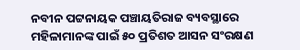ନବୀନ ପଟ୍ଟନାୟକ ପଞ୍ଚାୟତିରାଜ ବ୍ୟବସ୍ଥାରେ ମହିଳାମାନଙ୍କ ପାଇଁ ୫୦ ପ୍ରତିଶତ ଆସନ ସଂରକ୍ଷଣ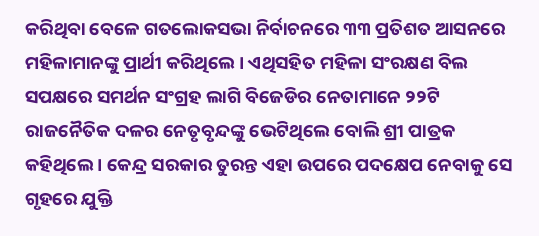କରିଥିବା ବେଳେ ଗତଲୋକସଭା ନିର୍ବାଚନରେ ୩୩ ପ୍ରତିଶତ ଆସନରେ ମହିଳାମାନଙ୍କୁ ପ୍ରାର୍ଥୀ କରିଥିଲେ । ଏଥିସହିତ ମହିଳା ସଂରକ୍ଷଣ ବିଲ ସପକ୍ଷରେ ସମର୍ଥନ ସଂଗ୍ରହ ଲାଗି ବିଜେଡିର ନେତାମାନେ ୨୨ଟି ରାଜନୈତିକ ଦଳର ନେତୃବୃନ୍ଦଙ୍କୁ ଭେଟିଥିଲେ ବୋଲି ଶ୍ରୀ ପାତ୍ରକ କହିଥିଲେ । କେନ୍ଦ୍ର ସରକାର ତୁରନ୍ତ ଏହା ଉପରେ ପଦକ୍ଷେପ ନେବାକୁ ସେ ଗୃହରେ ଯୁକ୍ତି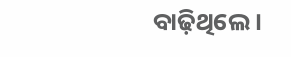ବାଢ଼ିଥିଲେ ।